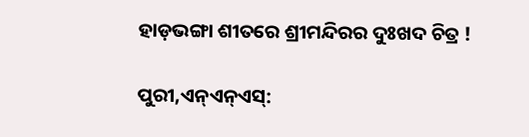ହାଡ଼ଭଙ୍ଗା ଶୀତରେ ଶ୍ରୀମନ୍ଦିରର ଦୁଃଖଦ ଚିତ୍ର !

ପୁରୀ,ଏନ୍ଏନ୍ଏସ୍: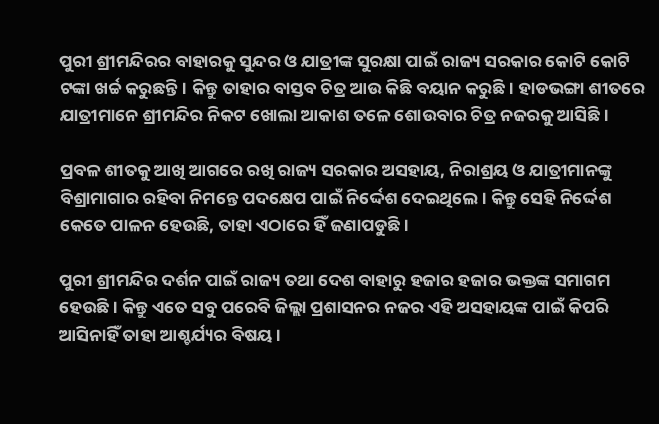ପୁରୀ ଶ୍ରୀମନ୍ଦିରର ବାହାରକୁ ସୁନ୍ଦର ଓ ଯାତ୍ରୀଙ୍କ ସୁରକ୍ଷା ପାଇଁ ରାଜ୍ୟ ସରକାର କୋଟି କୋଟି ଟଙ୍କା ଖର୍ଚ୍ଚ କରୁଛନ୍ତି। କିନ୍ତୁ ତାହାର ବାସ୍ତବ ଚିତ୍ର ଆଉ କିଛି ବୟାନ କରୁଛି। ହାଡଭଙ୍ଗା ଶୀତରେ ଯାତ୍ରୀମାନେ ଶ୍ରୀମନ୍ଦିର ନିକଟ ଖୋଲା ଆକାଶ ତଳେ ଶୋଉବାର ଚିତ୍ର ନଜରକୁ ଆସିଛି।

ପ୍ରବଳ ଶୀତକୁ ଆଖି ଆଗରେ ରଖି ରାଜ୍ୟ ସରକାର ଅସହାୟ, ନିରାଶ୍ରୟ ଓ ଯାତ୍ରୀମାନଙ୍କୁ ବିଶ୍ରାମାଗାର ରହିବା ନିମନ୍ତେ ପଦକ୍ଷେପ ପାଇଁ ନିର୍ଦ୍ଦେଶ ଦେଇଥିଲେ। କିନ୍ତୁ ସେହି ନିର୍ଦ୍ଦେଶ କେତେ ପାଳନ ହେଉଛି, ତାହା ଏଠାରେ ହିଁ ଜଣାପଡୁଛି।

ପୁରୀ ଶ୍ରୀମନ୍ଦିର ଦର୍ଶନ ପାଇଁ ରାଜ୍ୟ ତଥା ଦେଶ ବାହାରୁ ହଜାର ହଜାର ଭକ୍ତଙ୍କ ସମାଗମ ହେଉଛି। କିନ୍ତୁ ଏତେ ସବୁ ପରେବି ଜିଲ୍ଲା ପ୍ରଶାସନର ନଜର ଏହି ଅସହାୟଙ୍କ ପାଇଁ କିପରି ଆସିନାହିଁ ତାହା ଆଶ୍ଚର୍ଯ୍ୟର ବିଷୟ।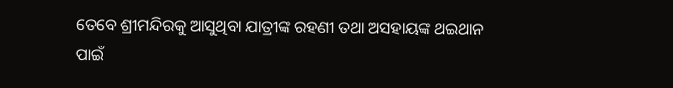ତେବେ ଶ୍ରୀମନ୍ଦିରକୁ ଆସୁଥିବା ଯାତ୍ରୀଙ୍କ ରହଣୀ ତଥା ଅସହାୟଙ୍କ ଥଇଥାନ ପାଇଁ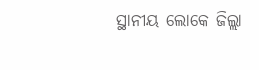ସ୍ଥାନୀୟ ଲୋକେ ଜିଲ୍ଲା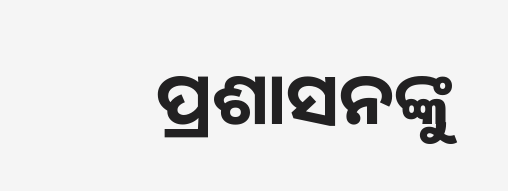ପ୍ରଶାସନଙ୍କୁ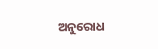ଅନୁରୋଧ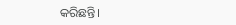କରିଛନ୍ତି।